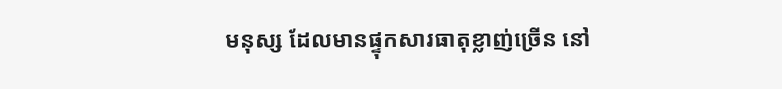មនុស្ស ដែលមានផ្ទុកសារធាតុខ្លាញ់ច្រើន នៅ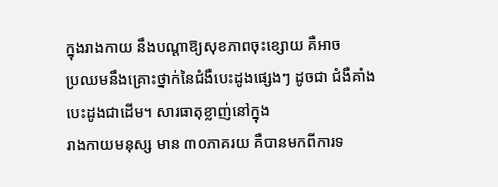ក្នុងរាងកាយ នឹងបណ្តាឱ្យសុខភាពចុះខ្សោយ គឺអាច
ប្រឈមនឹងគ្រោះថ្នាក់នៃជំងឺបេះដូងផ្សេងៗ ដូចជា ជំងឺគាំងបេះដូងជាដើម។ សារធាតុខ្លាញ់នៅក្នុង
រាងកាយមនុស្ស មាន ៣០ភាគរយ គឺបានមកពីការទ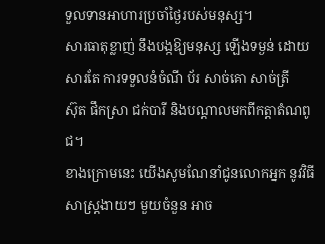ទួលទានអាហារប្រចាំថ្ងៃរបស់មនុស្ស។
សារធាតុខ្លាញ់ នឹងបង្កឱ្យមនុស្ស ឡើងទម្ងន់ ដោយសារតែ ការទទួលនំចំណី ប័រ សាច់គោ សាច់ត្រី
ស៊ុត ផឹកស្រា ជក់បារី និងបណ្តាលមកពីកត្តាតំណពូជ។
ខាងក្រោមនេះ យើងសូមណែនាំជូនលោកអ្នក នូវវិធីសាស្រ្តងាយៗ មួយចំនួន អាច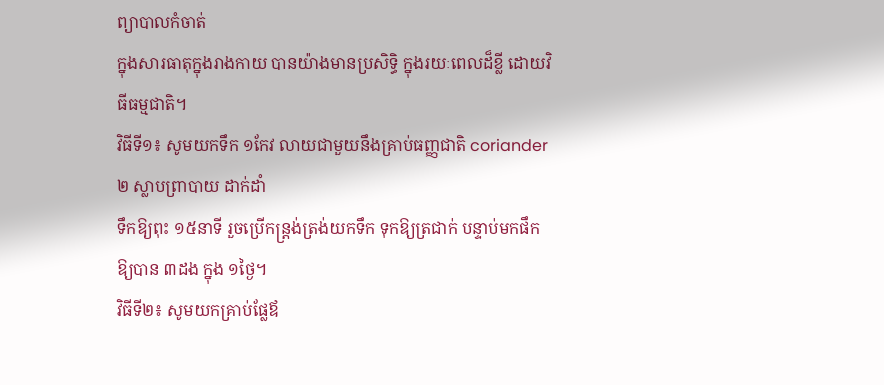ព្យាបាលកំចាត់
ក្នុងសារធាតុក្នុងរាងកាយ បានយ៉ាងមានប្រសិទ្ធិ ក្នុងរយៈពេលដ៏ខ្លី ដោយវិធីធម្មជាតិ។
វិធីទី១៖ សូមយកទឹក ១កែវ លាយជាមួយនឹងគ្រាប់ធញ្ញជាតិ coriander ២ ស្លាបព្រាបាយ ដាក់ដាំ
ទឹកឱ្យពុះ ១៥នាទី រួចប្រើកន្ត្រង់ត្រង់យកទឹក ទុកឱ្យត្រជាក់ បន្ទាប់មកផឹកឱ្យបាន ៣ដង ក្នុង ១ថ្ងៃ។
វិធីទី២៖ សូមយកគ្រាប់ផ្លែឪ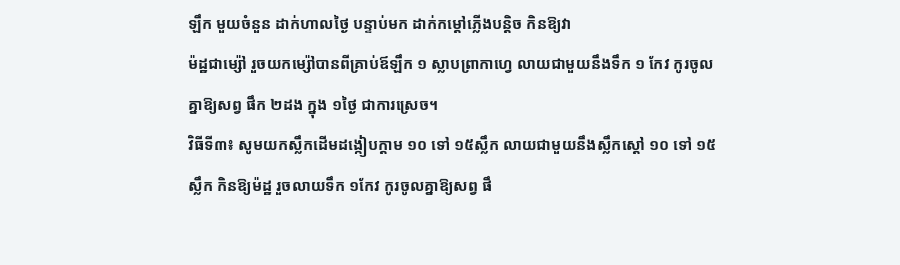ឡឹក មួយចំនួន ដាក់ហាលថ្ងៃ បន្ទាប់មក ដាក់កម្តៅភ្លើងបន្តិច កិនឱ្យវា
ម៉ដ្ឋជាម្ស៉ៅ រួចយកម្ស៉ៅបានពីគ្រាប់ឪឡឹក ១ ស្លាបព្រាកាហ្វេ លាយជាមួយនឹងទឹក ១ កែវ កូរចូល
គ្នាឱ្យសព្វ ផឹក ២ដង ក្នុង ១ថ្ងៃ ជាការស្រេច។
វិធីទី៣៖ សូមយកស្លឹកដើមដង្កៀបក្តាម ១០ ទៅ ១៥ស្លឹក លាយជាមួយនឹងស្លឹកស្តៅ ១០ ទៅ ១៥
ស្លឹក កិនឱ្យម៉ដ្ឋ រួចលាយទឹក ១កែវ កូរចូលគ្នាឱ្យសព្វ ផឹ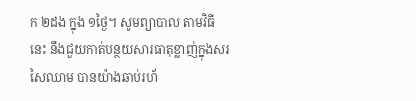ក ២ដង ក្នុង ១ថ្ងៃ។ សូមព្យាបាល តាមវិធី
នេះ នឹងជួយកាត់បន្ថយសារធាតុខ្លាញ់ក្នុងសរសៃឈាម បានយ៉ាងឆាប់រហ័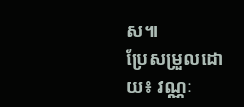ស៕
ប្រែសម្រួលដោយ៖ វណ្ណៈ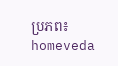ប្រភព៖ homeveda